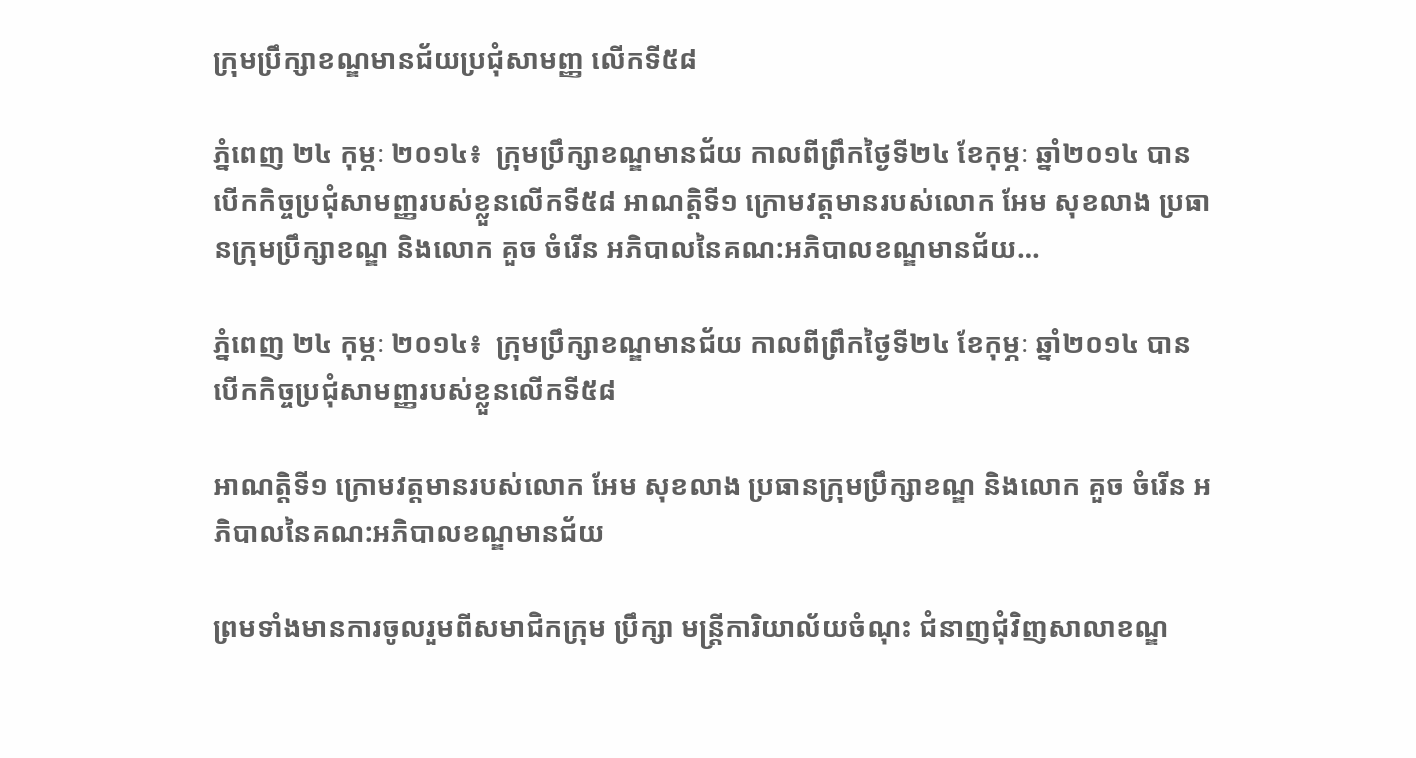ក្រុមប្រឹក្សាខណ្ឌមានជ័យប្រជុំសាមញ្ញ លើកទី៥៨

ភ្នំពេញ ២៤ កុម្ភៈ ២០១៤៖  ក្រុមប្រឹក្សាខណ្ឌមានជ័យ កាលពីព្រឹកថ្ងៃទី២៤ ខែកុម្ភៈ ឆ្នាំ២០១៤ បានបើកកិច្ចប្រជុំសាមញ្ញរបស់ខ្លួនលើកទី៥៨ អាណត្តិទី១ ក្រោមវត្តមានរបស់លោក អែម សុខលាង ប្រធានក្រុមប្រឹក្សាខណ្ឌ និងលោក គួច ចំរើន អភិបាលនៃគណ:អភិបាលខណ្ឌមានជ័យ…

ភ្នំពេញ ២៤ កុម្ភៈ ២០១៤៖  ក្រុមប្រឹក្សាខណ្ឌមានជ័យ កាលពីព្រឹកថ្ងៃទី២៤ ខែកុម្ភៈ ឆ្នាំ២០១៤ បានបើកកិច្ចប្រជុំសាមញ្ញរបស់ខ្លួនលើកទី៥៨

អាណត្តិទី១ ក្រោមវត្តមានរបស់លោក អែម សុខលាង ប្រធានក្រុមប្រឹក្សាខណ្ឌ និងលោក គួច ចំរើន អភិបាលនៃគណ:អភិបាលខណ្ឌមានជ័យ

ព្រមទាំងមានការចូលរួមពីសមាជិកក្រុម ប្រឹក្សា មន្ត្រីការិយាល័យចំណុះ ជំនាញជុំវិញសាលាខណ្ឌ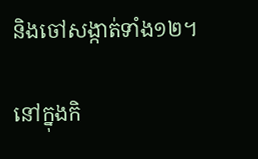និងចៅសង្កាត់ទាំង១២។

នៅក្នុងកិ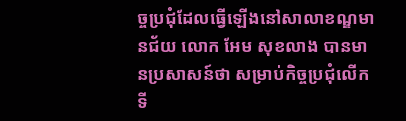ច្ចប្រជុំដែលធ្វើឡើងនៅសាលាខណ្ឌមានជ័យ លោក អែម សុខលាង បានមានប្រសាសន៍ថា សម្រាប់កិច្ចប្រជុំលើកទី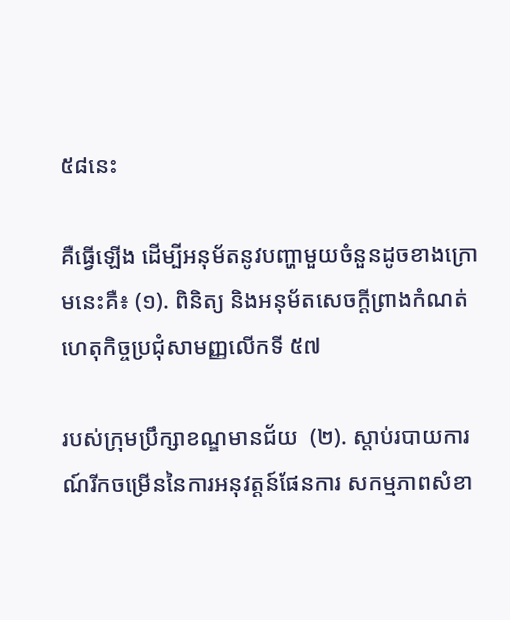៥៨នេះ

គឺធ្វើឡើង ដើម្បីអនុម័តនូវបញ្ហាមួយចំនួនដូចខាងក្រោមនេះគឺ៖ (១). ពិនិត្យ និងអនុម័តសេចក្ដីព្រាងកំណត់ហេតុកិច្ចប្រជុំសាមញ្ញលើកទី ៥៧

របស់ក្រុមប្រឹក្សាខណ្ឌមានជ័យ  (២). ស្ដាប់របាយការណ៍រីកចម្រើននៃការអនុវត្តន៍ផែនការ សកម្មភាពសំខា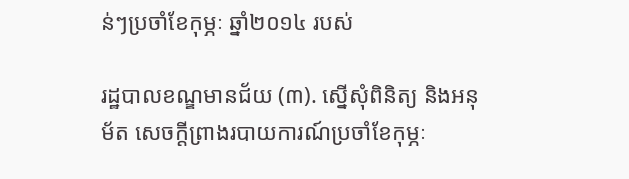ន់ៗប្រចាំខែកុម្ភៈ ឆ្នាំ២០១៤ របស់

រដ្ឋបាលខណ្ឌមានជ័យ (៣). ស្នើសុំពិនិត្យ និងអនុម័ត សេចក្ដីព្រាងរបាយការណ៍ប្រចាំខែកុម្ភៈ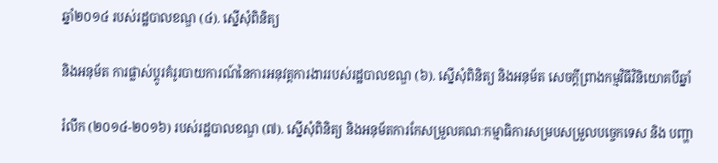ឆ្នាំ២០១៤ របស់រដ្ឋបាលខណ្ឌ (៤). ស្នើសុំពិនិត្យ

និងអនុម័ត ការផ្លាស់ប្ដូរគំរូរបាយការណ៍នៃការអនុវត្តការងាររបស់រដ្ឋបាលខណ្ឌ (៦). ស្នើសុំពិនិត្យ និងអនុម័ត សេចក្ដីព្រាងកម្មវិធីវិនិយោគបីឆ្នាំ

រំលឹក (២០១៤-២០១៦) របស់រដ្ឋបាលខណ្ឌ (៧). ស្នើសុំពិនិត្យ និងអនុម័តការកែសម្រួលគណៈកម្មាធិការសម្របសម្រួលបច្ចេកទេស និង បញ្ហា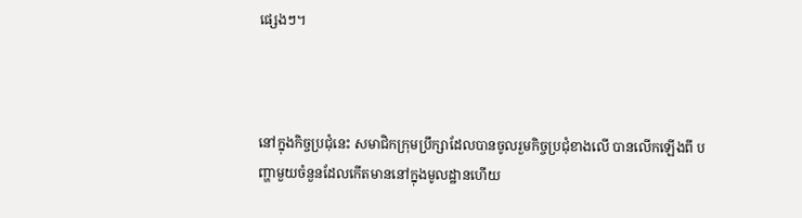ផ្សេងៗ។



នៅក្នុងកិច្ចប្រជុំនេះ សមាជិកក្រុមប្រឹក្សាដែលបានចូលរួមកិច្ចប្រជុំខាងលើ បានលើកឡើងពី បញ្ហាមួយចំនួនដែលកើតមាននៅក្នុងមូលដ្ឋានហើយ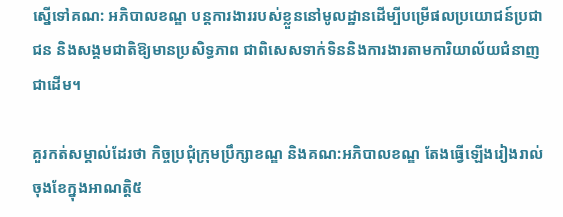ស្នើទៅគណ: អភិបាលខណ្ឌ បន្តការងាររបស់ខ្លួននៅមូលដ្ឋានដើម្បីបម្រើផលប្រយោជន៍ប្រជាជន និងសង្គមជាតិឱ្យមានប្រសិទ្ធភាព ជាពិសេសទាក់ទិននិងការងារតាមការិយាល័យជំនាញជាដើម។

គួរកត់សម្គាល់ដែរថា កិច្ចប្រជុំក្រុមប្រឹក្សាខណ្ឌ និងគណ:អភិបាលខណ្ឌ តែងធ្វើឡើងរៀងរាល់ចុងខែក្នុងអាណត្តិ៥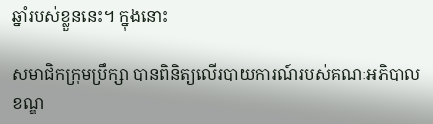ឆ្នាំរបស់ខ្លួននេះ។ ក្នុងនោះ

សមាជិកក្រុមប្រឹក្សា បានពិនិត្យលើរបាយការណ៍របស់គណៈអភិបាលខណ្ឌ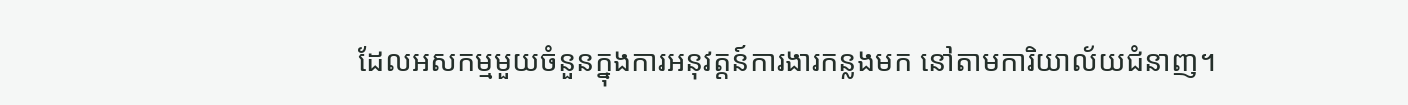ដែលអសកម្មមួយចំនួនក្នុងការអនុវត្តន៍ការងារកន្លងមក នៅតាមការិយាល័យជំនាញ។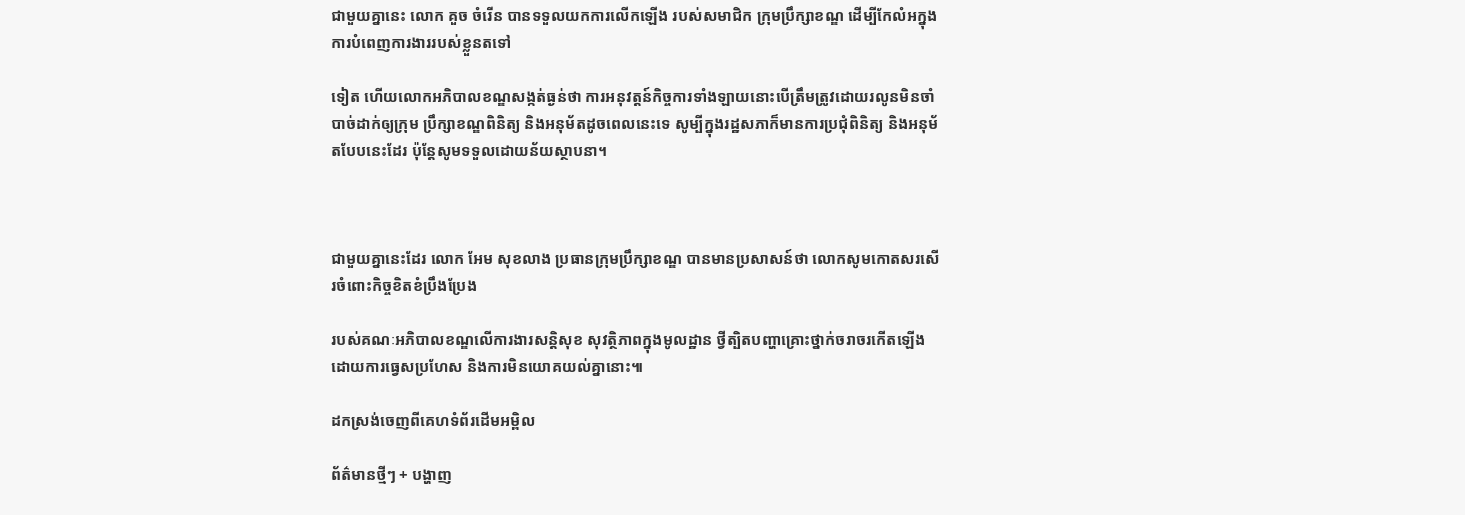ជាមួយគ្នានេះ លោក គួច ចំរើន បានទទួលយកការលើកឡើង របស់សមាជិក ក្រុមប្រឹក្សាខណ្ឌ ដើម្បីកែលំអក្នុងការបំពេញការងាររបស់ខ្លួនតទៅ

ទៀត ហើយលោកអភិបាលខណ្ឌសង្កត់ធ្ងន់ថា ការអនុវត្តន៍កិច្ចការទាំងឡាយនោះបើត្រឹមត្រូវដោយរលូនមិនចាំបាច់ដាក់ឲ្យក្រុម ប្រឹក្សាខណ្ឌពិនិត្យ និងអនុម័តដូចពេលនេះទេ សូម្បីក្នុងរដ្ឋសភាក៏មានការប្រជុំពិនិត្យ និងអនុម័តបែបនេះដែរ ប៉ុន្តែសូមទទួលដោយន័យស្ថាបនា។



ជាមួយគ្នានេះដែរ លោក អែម សុខលាង ប្រធានក្រុមប្រឹក្សាខណ្ឌ បានមានប្រសាសន៍ថា លោកសូមកោតសរសើរចំពោះកិច្ចខិតខំប្រឹងប្រែង

របស់គណៈអភិបាលខណ្ឌលើការងារសន្តិសុខ សុវត្ថិភាពក្នុងមូលដ្ឋាន ថ្វីត្បិតបញ្ហាគ្រោះថ្នាក់ចរាចរកើតឡើងដោយការធ្វេសប្រហែស និងការមិនយោគយល់គ្នានោះ៕

ដកស្រង់ចេញពីគេហទំព័រដើមអម្ពិល

ព័ត៌មានថ្មីៗ + បង្ហាញ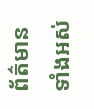ព័ត៌មានទាំងអស់